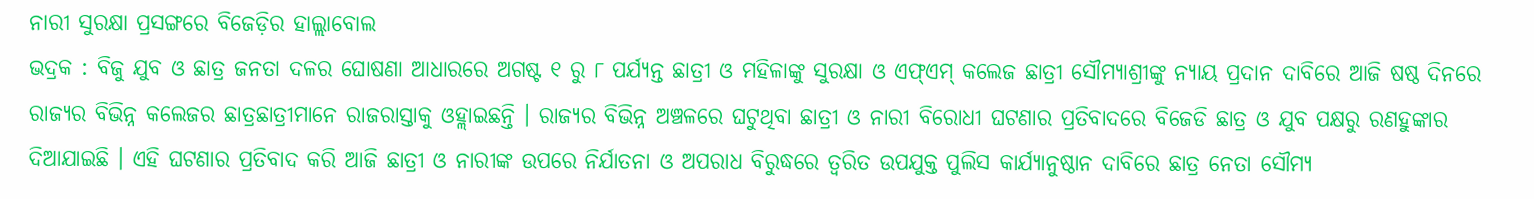ନାରୀ ସୁରକ୍ଷା ପ୍ରସଙ୍ଗରେ ବିଜେଡ଼ିର ହାଲ୍ଲାବୋଲ
ଭଦ୍ରକ : ବିଜୁ ଯୁବ ଓ ଛାତ୍ର ଜନତା ଦଳର ଘୋଷଣା ଆଧାରରେ ଅଗଷ୍ଟ ୧ ରୁ ୮ ପର୍ଯ୍ୟନ୍ତ ଛାତ୍ରୀ ଓ ମହିଳାଙ୍କୁ ସୁରକ୍ଷା ଓ ଏଫ୍ଏମ୍ କଲେଜ ଛାତ୍ରୀ ସୌମ୍ୟାଶ୍ରୀଙ୍କୁ ନ୍ୟାୟ ପ୍ରଦାନ ଦାବିରେ ଆଜି ଷଷ୍ଠ ଦିନରେ ରାଜ୍ୟର ବିଭିନ୍ନ କଲେଜର ଛାତ୍ରଛାତ୍ରୀମାନେ ରାଜରାସ୍ତାକୁ ଓହ୍ଲାଇଛନ୍ତି । ରାଜ୍ୟର ବିଭିନ୍ନ ଅଞ୍ଚଳରେ ଘଟୁଥିବା ଛାତ୍ରୀ ଓ ନାରୀ ବିରୋଧୀ ଘଟଣାର ପ୍ରତିବାଦରେ ବିଜେଡି ଛାତ୍ର ଓ ଯୁବ ପକ୍ଷରୁ ରଣହୁଙ୍କାର ଦିଆଯାଇଛି । ଏହି ଘଟଣାର ପ୍ରତିବାଦ କରି ଆଜି ଛାତ୍ରୀ ଓ ନାରୀଙ୍କ ଉପରେ ନିର୍ଯାତନା ଓ ଅପରାଧ ବିରୁଦ୍ଧରେ ତ୍ୱରିତ ଉପଯୁକ୍ତ ପୁଲିସ କାର୍ଯ୍ୟାନୁଷ୍ଠାନ ଦାବିରେ ଛାତ୍ର ନେତା ସୌମ୍ୟ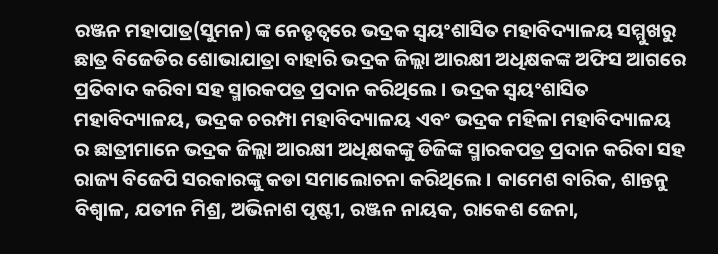ରଞ୍ଜନ ମହାପାତ୍ର(ସୁମନ) ଙ୍କ ନେତୃତ୍ୱରେ ଭଦ୍ରକ ସ୍ୱୟଂଶାସିତ ମହାବିଦ୍ୟାଳୟ ସମ୍ମୁଖରୁ ଛାତ୍ର ବିଜେଡିର ଶୋଭାଯାତ୍ରା ବାହାରି ଭଦ୍ରକ ଜିଲ୍ଲା ଆରକ୍ଷୀ ଅଧିକ୍ଷକଙ୍କ ଅଫିସ ଆଗରେ ପ୍ରତିବାଦ କରିବା ସହ ସ୍ମାରକପତ୍ର ପ୍ରଦାନ କରିଥିଲେ । ଭଦ୍ରକ ସ୍ୱୟଂଶାସିତ ମହାବିଦ୍ୟାଳୟ, ଭଦ୍ରକ ଚରମ୍ପା ମହାବିଦ୍ୟାଳୟ ଏବଂ ଭଦ୍ରକ ମହିଳା ମହାବିଦ୍ୟାଳୟ ର ଛାତ୍ରୀମାନେ ଭଦ୍ରକ ଜିଲ୍ଲା ଆରକ୍ଷୀ ଅଧିକ୍ଷକଙ୍କୁ ଡିଜିଙ୍କ ସ୍ମାରକପତ୍ର ପ୍ରଦାନ କରିବା ସହ ରାଜ୍ୟ ବିଜେପି ସରକାରଙ୍କୁ କଡା ସମାଲୋଚନା କରିଥିଲେ । କାମେଶ ବାରିକ, ଶାନ୍ତନୁ ବିଶ୍ୱାଳ, ଯତୀନ ମିଶ୍ର, ଅଭିନାଶ ପୃଷ୍ଟୀ, ରଞ୍ଜନ ନାୟକ, ରାକେଶ ଜେନା,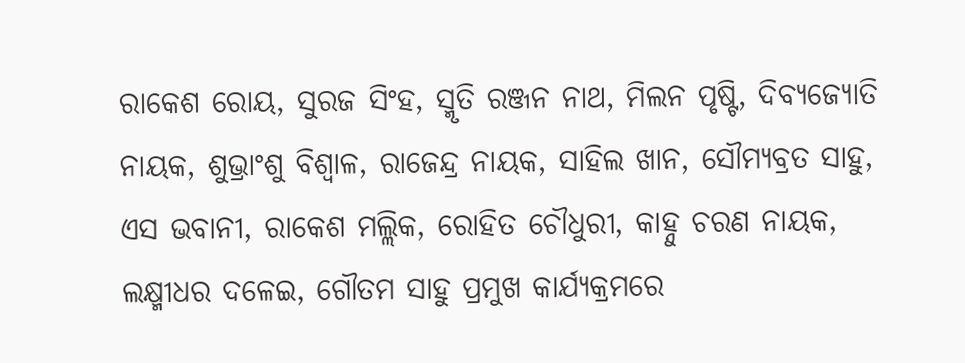ରାକେଶ ରୋୟ, ସୁରଜ ସିଂହ, ସ୍ମୃତି ରଞ୍ଜନ ନାଥ, ମିଲନ ପୃଷ୍ଟି, ଦିବ୍ୟଜ୍ୟୋତି ନାୟକ, ଶୁଭ୍ରାଂଶୁ ବିଶ୍ୱାଳ, ରାଜେନ୍ଦ୍ର ନାୟକ, ସାହିଲ ଖାନ, ସୌମ୍ୟବ୍ରତ ସାହୁ, ଏସ ଭବାନୀ, ରାକେଶ ମଲ୍ଲିକ, ରୋହିତ ଚୌଧୁରୀ, କାହ୍ନୁ ଚରଣ ନାୟକ, ଲକ୍ଷ୍ମୀଧର ଦଳେଇ, ଗୌତମ ସାହୁ ପ୍ରମୁଖ କାର୍ଯ୍ୟକ୍ରମରେ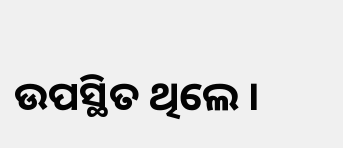ଉପସ୍ଥିତ ଥିଲେ ।